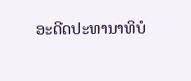ອະດີດປະທານາທິບໍ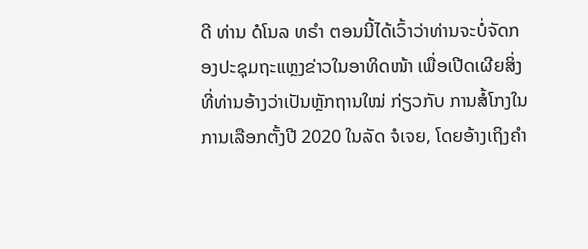ດີ ທ່ານ ດໍໂນລ ທຣຳ ຕອນນີ້ໄດ້ເວົ້າວ່າທ່ານຈະບໍ່ຈັດກອງປະຊຸມຖະແຫຼງຂ່າວໃນອາທິດໜ້າ ເພື່ອເປີດເຜີຍສິ່ງທີ່ທ່ານອ້າງວ່າເປັນຫຼັກຖານໃໝ່ ກ່ຽວກັບ ການສໍ້ໂກງໃນການເລືອກຕັ້ງປີ 2020 ໃນລັດ ຈໍເຈຍ, ໂດຍອ້າງເຖິງຄຳ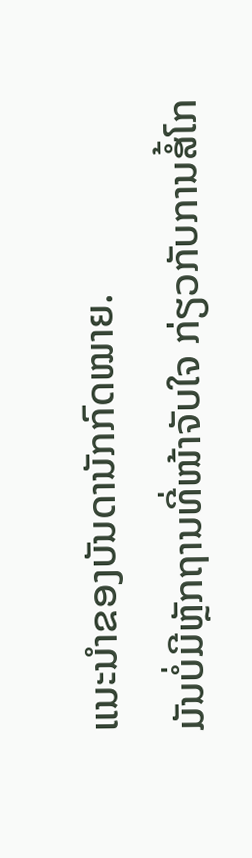ແນະນຳຂອງບັນດານັກກົດໝາຍ.
ມັນບໍ່ມີຫຼັກຖານທີ່ໜ້າຈັບໃຈ ກ່ຽວກັບການສໍ້ໂກ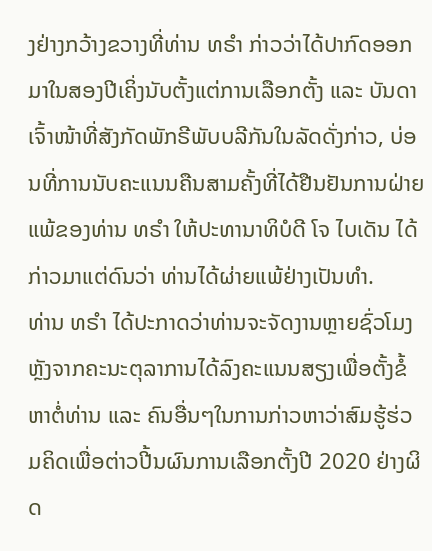ງຢ່າງກວ້າງຂວາງທີ່ທ່ານ ທຣຳ ກ່າວວ່າໄດ້ປາກົດອອກມາໃນສອງປີເຄິ່ງນັບຕັ້ງແຕ່ການເລືອກຕັ້ງ ແລະ ບັນດາເຈົ້າໜ້າທີ່ສັງກັດພັກຣີພັບບລີກັນໃນລັດດັ່ງກ່າວ, ບ່ອນທີ່ການນັບຄະແນນຄືນສາມຄັ້ງທີ່ໄດ້ຢືນຢັນການຝ່າຍແພ້ຂອງທ່ານ ທຣຳ ໃຫ້ປະທານາທິບໍດີ ໂຈ ໄບເດັນ ໄດ້ກ່າວມາແຕ່ດົນວ່າ ທ່ານໄດ້ຜ່າຍແພ້ຢ່າງເປັນທຳ.
ທ່ານ ທຣຳ ໄດ້ປະກາດວ່າທ່ານຈະຈັດງານຫຼາຍຊົ່ວໂມງຫຼັງຈາກຄະນະຕຸລາການໄດ້ລົງຄະແນນສຽງເພື່ອຕັ້ງຂໍ້ຫາຕໍ່ທ່ານ ແລະ ຄົນອື່ນໆໃນການກ່າວຫາວ່າສົມຮູ້ຮ່ວມຄິດເພື່ອຕ່າວປີ້ນຜົນການເລືອກຕັ້ງປີ 2020 ຢ່າງຜິດ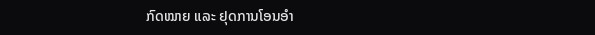ກົດໝາຍ ແລະ ຢຸດການໂອນອຳ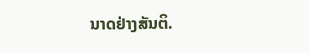ນາດຢ່າງສັນຕິ.